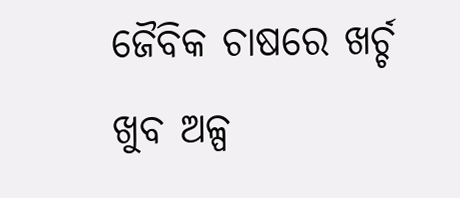ଜୈବିକ ଚାଷରେ ଖର୍ଚ୍ଚ ଖୁବ ଅଳ୍ପ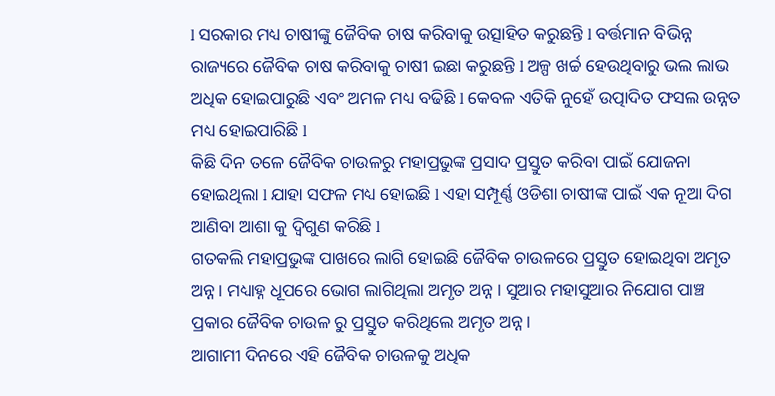l ସରକାର ମଧ୍ୟ ଚାଷୀଙ୍କୁ ଜୈବିକ ଚାଷ କରିବାକୁ ଉତ୍ସାହିତ କରୁଛନ୍ତି l ବର୍ତ୍ତମାନ ବିଭିନ୍ନ ରାଜ୍ୟରେ ଜୈବିକ ଚାଷ କରିବାକୁ ଚାଷୀ ଇଛା କରୁଛନ୍ତି l ଅଳ୍ପ ଖର୍ଚ୍ଚ ହେଉଥିବାରୁ ଭଲ ଲାଭ ଅଧିକ ହୋଇପାରୁଛି ଏବଂ ଅମଳ ମଧ୍ୟ ବଢିଛି l କେବଳ ଏତିକି ନୁହେଁ ଉତ୍ପାଦିତ ଫସଲ ଉନ୍ନତ ମଧ୍ୟ ହୋଇପାରିଛି l
କିଛି ଦିନ ତଳେ ଜୈବିକ ଚାଉଳରୁ ମହାପ୍ରଭୁଙ୍କ ପ୍ରସାଦ ପ୍ରସ୍ତୁତ କରିବା ପାଇଁ ଯୋଜନା ହୋଇଥିଲା l ଯାହା ସଫଳ ମଧ୍ୟ ହୋଇଛି l ଏହା ସମ୍ପୂର୍ଣ୍ଣ ଓଡିଶା ଚାଷୀଙ୍କ ପାଇଁ ଏକ ନୂଆ ଦିଗ ଆଣିବା ଆଶା କୁ ଦ୍ଵିଗୁଣ କରିଛି l
ଗତକଲି ମହାପ୍ରଭୁଙ୍କ ପାଖରେ ଲାଗି ହୋଇଛି ଜୈବିକ ଚାଉଳରେ ପ୍ରସ୍ତୁତ ହୋଇଥିବା ଅମୃତ ଅନ୍ନ। ମଧ୍ୟାହ୍ନ ଧୂପରେ ଭୋଗ ଲାଗିଥିଲା ଅମୃତ ଅନ୍ନ । ସୁଆର ମହାସୁଆର ନିଯୋଗ ପାଞ୍ଚ ପ୍ରକାର ଜୈବିକ ଚାଉଳ ରୁ ପ୍ରସ୍ତୁତ କରିଥିଲେ ଅମୃତ ଅନ୍ନ।
ଆଗାମୀ ଦିନରେ ଏହି ଜୈବିକ ଚାଉଳକୁ ଅଧିକ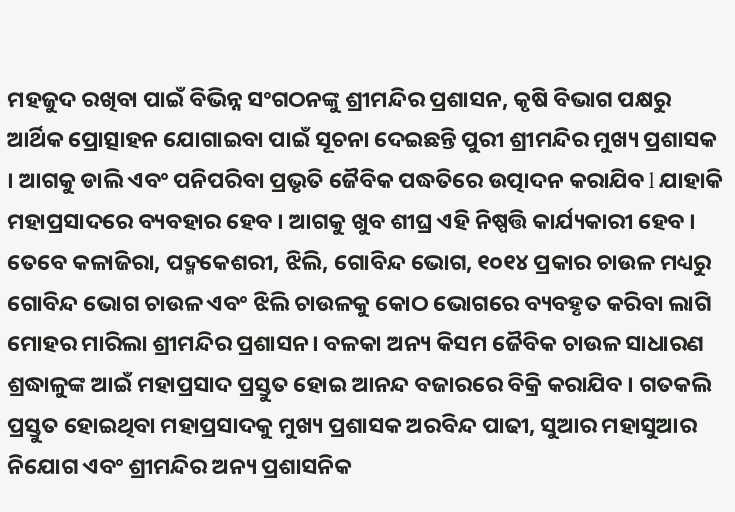ମହଜୁଦ ରଖିବା ପାଇଁ ବିଭିନ୍ନ ସଂଗଠନଙ୍କୁ ଶ୍ରୀମନ୍ଦିର ପ୍ରଶାସନ, କୃଷି ବିଭାଗ ପକ୍ଷରୁ ଆର୍ଥିକ ପ୍ରୋତ୍ସାହନ ଯୋଗାଇବା ପାଇଁ ସୂଚନା ଦେଇଛନ୍ତି ପୁରୀ ଶ୍ରୀମନ୍ଦିର ମୁଖ୍ୟ ପ୍ରଶାସକ । ଆଗକୁ ଡାଲି ଏବଂ ପନିପରିବା ପ୍ରଭୃତି ଜୈବିକ ପଦ୍ଧତିରେ ଉତ୍ପାଦନ କରାଯିବ l ଯାହାକି ମହାପ୍ରସାଦରେ ବ୍ୟବହାର ହେବ । ଆଗକୁ ଖୁବ ଶୀଘ୍ର ଏହି ନିଷ୍ପତ୍ତି କାର୍ଯ୍ୟକାରୀ ହେବ ।
ତେବେ କଳାଜିରା, ପଦ୍ମକେଶରୀ, ଝିଲି, ଗୋବିନ୍ଦ ଭୋଗ, ୧୦୧୪ ପ୍ରକାର ଚାଉଳ ମଧ୍ୟରୁ ଗୋବିନ୍ଦ ଭୋଗ ଚାଉଳ ଏବଂ ଝିଲି ଚାଉଳକୁ କୋଠ ଭୋଗରେ ବ୍ୟବହୃତ କରିବା ଲାଗି ମୋହର ମାରିଲା ଶ୍ରୀମନ୍ଦିର ପ୍ରଶାସନ। ବଳକା ଅନ୍ୟ କିସମ ଜୈବିକ ଚାଉଳ ସାଧାରଣ ଶ୍ରଦ୍ଧାଳୁଙ୍କ ଆଇଁ ମହାପ୍ରସାଦ ପ୍ରସ୍ତୁତ ହୋଇ ଆନନ୍ଦ ବଜାରରେ ବିକ୍ରି କରାଯିବ । ଗତକଲି ପ୍ରସ୍ତୁତ ହୋଇଥିବା ମହାପ୍ରସାଦକୁ ମୁଖ୍ୟ ପ୍ରଶାସକ ଅରବିନ୍ଦ ପାଢୀ, ସୁଆର ମହାସୁଆର ନିଯୋଗ ଏବଂ ଶ୍ରୀମନ୍ଦିର ଅନ୍ୟ ପ୍ରଶାସନିକ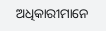ଅଧିକାରୀମାନେ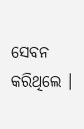ସେବନ କରିଥିଲେ ।